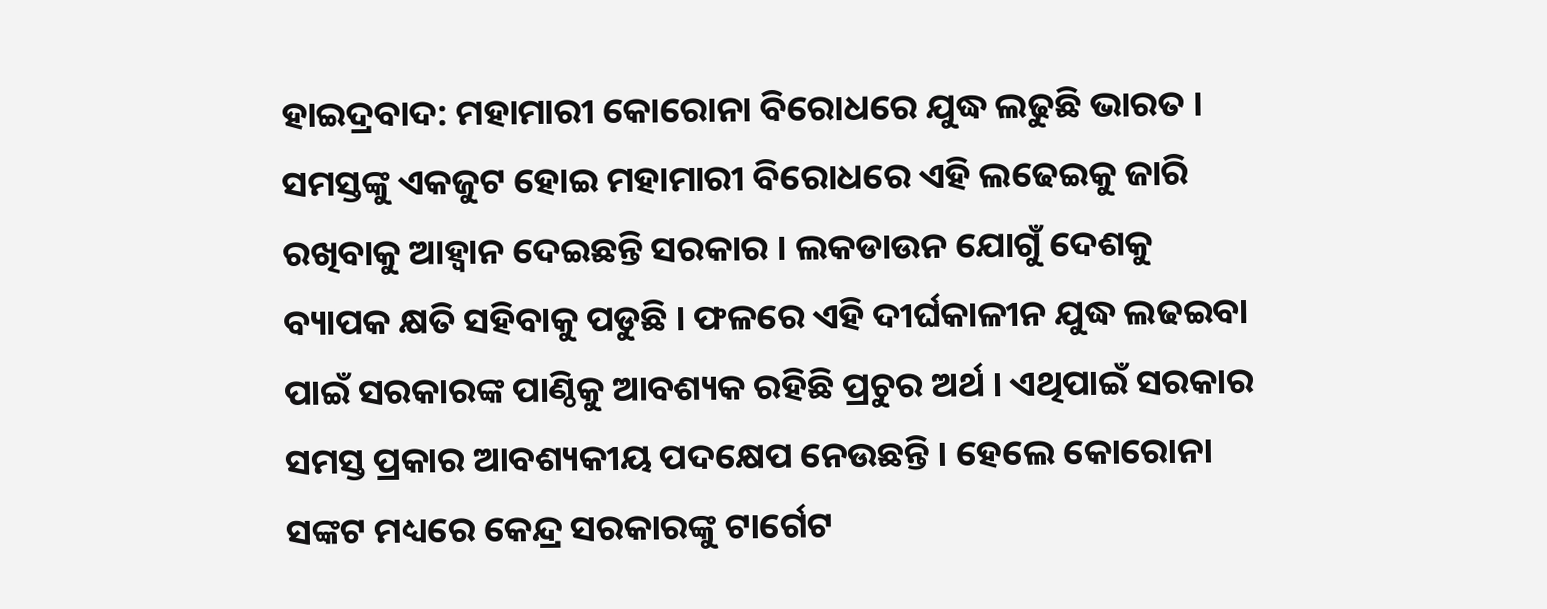ହାଇଦ୍ରବାଦ: ମହାମାରୀ କୋରୋନା ବିରୋଧରେ ଯୁଦ୍ଧ ଲଢୁଛି ଭାରତ । ସମସ୍ତଙ୍କୁ ଏକଜୁଟ ହୋଇ ମହାମାରୀ ବିରୋଧରେ ଏହି ଲଢେଇକୁ ଜାରି ରଖିବାକୁ ଆହ୍ବାନ ଦେଇଛନ୍ତି ସରକାର । ଲକଡାଉନ ଯୋଗୁଁ ଦେଶକୁ ବ୍ୟାପକ କ୍ଷତି ସହିବାକୁ ପଡୁଛି । ଫଳରେ ଏହି ଦୀର୍ଘକାଳୀନ ଯୁଦ୍ଧ ଲଢଇବା ପାଇଁ ସରକାରଙ୍କ ପାଣ୍ଠିକୁ ଆବଶ୍ୟକ ରହିଛି ପ୍ରଚୁର ଅର୍ଥ । ଏଥିପାଇଁ ସରକାର ସମସ୍ତ ପ୍ରକାର ଆବଶ୍ୟକୀୟ ପଦକ୍ଷେପ ନେଉଛନ୍ତି । ହେଲେ କୋରୋନା ସଙ୍କଟ ମଧ୍ୟରେ କେନ୍ଦ୍ର ସରକାରଙ୍କୁ ଟାର୍ଗେଟ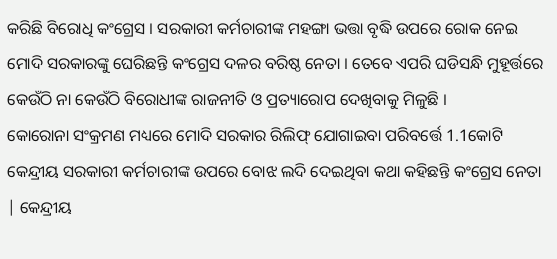କରିଛି ବିରୋଧି କଂଗ୍ରେସ । ସରକାରୀ କର୍ମଚାରୀଙ୍କ ମହଙ୍ଗା ଭତ୍ତା ବୃଦ୍ଧି ଉପରେ ରୋକ ନେଇ ମୋଦି ସରକାରଙ୍କୁ ଘେରିଛନ୍ତି କଂଗ୍ରେସ ଦଳର ବରିଷ୍ଠ ନେତା । ତେବେ ଏପରି ଘଡିସନ୍ଧି ମୁହୂର୍ତ୍ତରେ କେଉଁଠି ନା କେଉଁଠି ବିରୋଧୀଙ୍କ ରାଜନୀତି ଓ ପ୍ରତ୍ୟାରୋପ ଦେଖିବାକୁ ମିଳୁଛି ।
କୋରୋନା ସଂକ୍ରମଣ ମଧ୍ୟରେ ମୋଦି ସରକାର ରିଲିଫ୍ ଯୋଗାଇବା ପରିବର୍ତ୍ତେ 1.1କୋଟି କେନ୍ଦ୍ରୀୟ ସରକାରୀ କର୍ମଚାରୀଙ୍କ ଉପରେ ବୋଝ ଲଦି ଦେଇଥିବା କଥା କହିଛନ୍ତି କଂଗ୍ରେସ ନେତା | କେନ୍ଦ୍ରୀୟ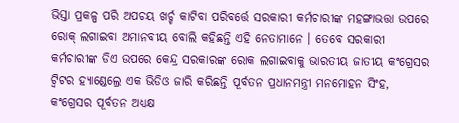ଭିସ୍ତା ପ୍ରକଳ୍ପ ପରି ଅପଚୟ ଖର୍ଚ୍ଚ କାଟିବା ପରିବର୍ତ୍ତେ ସରକାରୀ କର୍ମଚାରୀଙ୍କ ମହଙ୍ଗାଭତ୍ତା ଉପରେ ରୋକ୍ ଲଗାଇବା ଅମାନବୀୟ ବୋଲି କହିଛନ୍ତି ଏହି ନେତାମାନେ । ତେବେ ସରକାରୀ କର୍ମଚାରୀଙ୍କ ଡିଏ ଉପରେ କେନ୍ଦ୍ର ସରକାରଙ୍କ ରୋକ ଲଗାଇବାକୁ ଭାରତୀୟ ଜାତୀୟ କଂଗ୍ରେସର ଟ୍ବିଟର ହ୍ୟାଣ୍ଡେଲ୍ରେ ଏକ ଭିଡିଓ ଜାରି କରିଛନ୍ତି ପୂର୍ବତନ ପ୍ରଧାନମନ୍ତ୍ରୀ ମନମୋହନ ସିଂହ, କଂଗ୍ରେସର ପୂର୍ବତନ ଅଧ୍ୟକ୍ଷ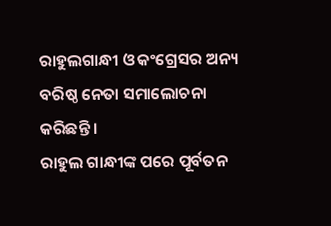ରାହୁଲଗାନ୍ଧୀ ଓ କଂଗ୍ରେସର ଅନ୍ୟ ବରିଷ୍ଠ ନେତା ସମାଲୋଚନା କରିଛନ୍ତି ।
ରାହୁଲ ଗାନ୍ଧୀଙ୍କ ପରେ ପୂର୍ବତନ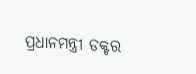ପ୍ରଧାନମନ୍ତ୍ରୀ ଡକ୍ଟର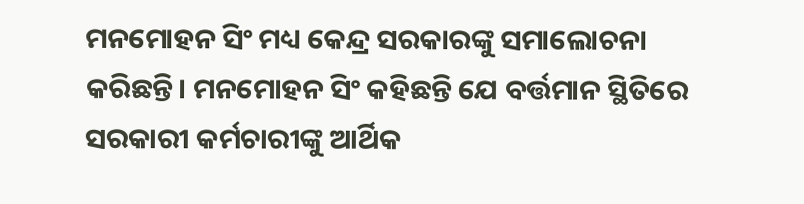ମନମୋହନ ସିଂ ମଧ୍ୟ କେନ୍ଦ୍ର ସରକାରଙ୍କୁ ସମାଲୋଚନା କରିଛନ୍ତି। ମନମୋହନ ସିଂ କହିଛନ୍ତି ଯେ ବର୍ତ୍ତମାନ ସ୍ଥିତିରେ ସରକାରୀ କର୍ମଚାରୀଙ୍କୁ ଆର୍ଥିକ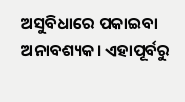ଅସୁବିଧାରେ ପକାଇବା ଅନାବଶ୍ୟକ। ଏହାପୂର୍ବରୁ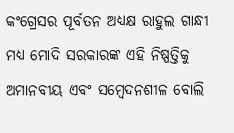କଂଗ୍ରେସର ପୂର୍ବତନ ଅଧ୍ୟକ୍ଷ ରାହୁଲ ଗାନ୍ଧୀ ମଧ୍ୟ ମୋଦି ସରକାରଙ୍କ ଏହି ନିଷ୍ପତ୍ତିକୁ ଅମାନବୀୟ ଏବଂ ସମ୍ବେଦନଶୀଳ ବୋଲି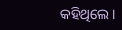କହିଥିଲେ।